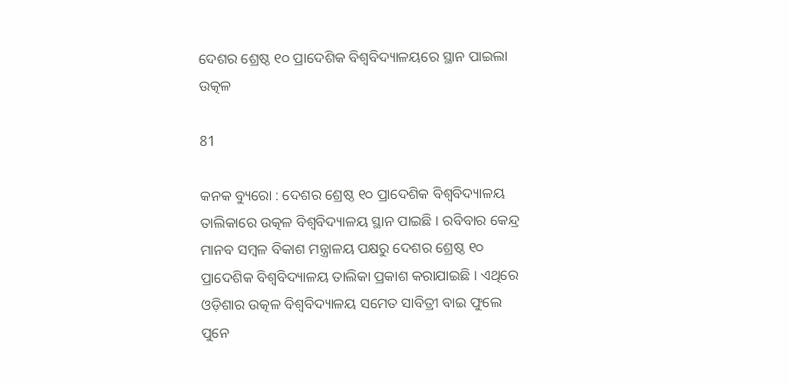ଦେଶର ଶ୍ରେଷ୍ଠ ୧୦ ପ୍ରାଦେଶିକ ବିଶ୍ୱବିଦ୍ୟାଳୟରେ ସ୍ଥାନ ପାଇଲା ଉତ୍କଳ

81

କନକ ବ୍ୟୁରୋ : ଦେଶର ଶ୍ରେଷ୍ଠ ୧୦ ପ୍ରାଦେଶିକ ବିଶ୍ୱବିଦ୍ୟାଳୟ ତାଲିକାରେ ଉତ୍କଳ ବିଶ୍ୱବିଦ୍ୟାଳୟ ସ୍ଥାନ ପାଇଛି । ରବିବାର କେନ୍ଦ୍ର ମାନବ ସମ୍ବଳ ବିକାଶ ମନ୍ତ୍ରାଳୟ ପକ୍ଷରୁ ଦେଶର ଶ୍ରେଷ୍ଠ ୧୦ ପ୍ରାଦେଶିକ ବିଶ୍ୱବିଦ୍ୟାଳୟ ତାଲିକା ପ୍ରକାଶ କରାଯାଇଛି । ଏଥିରେ ଓଡ଼ିଶାର ଉତ୍କଳ ବିଶ୍ୱବିଦ୍ୟାଳୟ ସମେତ ସାବିତ୍ରୀ ବାଇ ଫୁଲେ ପୁନେ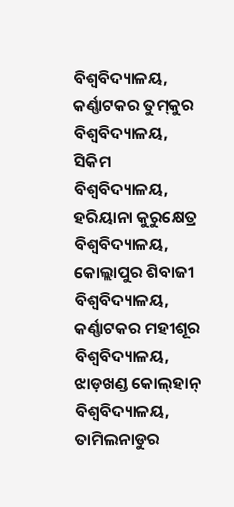ବିଶ୍ୱବିଦ୍ୟାଳୟ, କର୍ଣ୍ଣାଟକର ତୁମ୍‌କୁର ବିଶ୍ୱବିଦ୍ୟାଳୟ, ସିକିମ ବିଶ୍ୱବିଦ୍ୟାଳୟ, ହରିୟାନା କୁରୁକ୍ଷେତ୍ର ବିଶ୍ୱବିଦ୍ୟାଳୟ, କୋଲ୍ଲାପୁର ଶିବାଜୀ ବିଶ୍ୱବିଦ୍ୟାଳୟ, କର୍ଣ୍ଣାଟକର ମହୀଶୂର ବିଶ୍ୱବିଦ୍ୟାଳୟ, ଝାଡ଼ଖଣ୍ଡ କୋଲ୍‌ହାନ୍‌ ବିଶ୍ୱବିଦ୍ୟାଳୟ, ତାମିଲନାଡୁର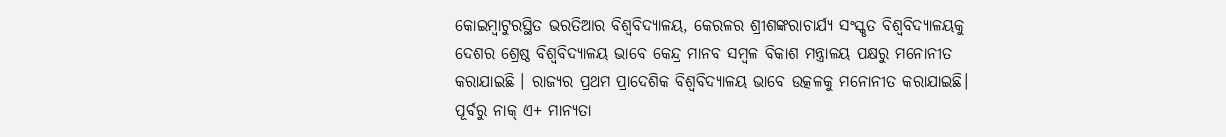କୋଇମ୍ବାଟୁରସ୍ଥିତ ଭରତିଆର ବିଶ୍ୱବିଦ୍ୟାଳୟ, କେରଳର ଶ୍ରୀଶଙ୍କରାଚାର୍ଯ୍ୟ ସଂସ୍କୃତ ବିଶ୍ୱବିଦ୍ୟାଳୟକୁ ଦେଶର ଶ୍ରେଷ୍ଠ ବିଶ୍ୱବିଦ୍ୟାଳୟ ଭାବେ କେନ୍ଦ୍ର ମାନବ ସମ୍ବଳ ବିକାଶ ମନ୍ତ୍ରାଳୟ ପକ୍ଷରୁ ମନୋନୀତ କରାଯାଇଛି । ରାଜ୍ୟର ପ୍ରଥମ ପ୍ରାଦେଶିକ ବିଶ୍ୱବିଦ୍ୟାଳୟ ଭାବେ ଉତ୍କଳକୁ ମନୋନୀତ କରାଯାଇଛି। ପୂର୍ବରୁ ନାକ୍‌ ଏ+ ମାନ୍ୟତା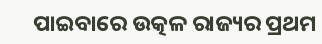ପାଇବାରେ ଉତ୍କଳ ରାଜ୍ୟର ପ୍ରଥମ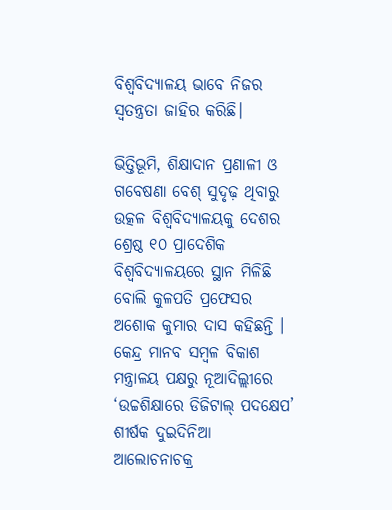ବିଶ୍ୱବିଦ୍ୟାଳୟ ଭାବେ ନିଜର ସ୍ୱତନ୍ତ୍ରତା ଜାହିର କରିଛି।

ଭିତ୍ତିଭୂମି, ଶିକ୍ଷାଦାନ ପ୍ରଣାଳୀ ଓ ଗବେଷଣା ବେଶ୍‌ ସୁଦୃଢ଼ ଥିବାରୁ ଉତ୍କଳ ବିଶ୍ୱବିଦ୍ୟାଳୟକୁ ଦେଶର ଶ୍ରେଷ୍ଠ ୧୦ ପ୍ରାଦେଶିକ ବିଶ୍ୱବିଦ୍ୟାଳୟରେ ସ୍ଥାନ ମିଳିଛି ବୋଲି କୁଳପତି ପ୍ରଫେସର ଅଶୋକ କୁମାର ଦାସ କହିଛନ୍ତି । କେନ୍ଦ୍ର ମାନବ ସମ୍ବଳ ବିକାଶ ମନ୍ତ୍ରାଳୟ ପକ୍ଷରୁ ନୂଆଦିଲ୍ଲୀରେ ‘ଉଚ୍ଚଶିକ୍ଷାରେ ଡିଜିଟାଲ୍‌ ପଦକ୍ଷେପ’ ଶୀର୍ଷକ ଦୁଇଦିନିଆ ଆଲୋଚନାଚକ୍ର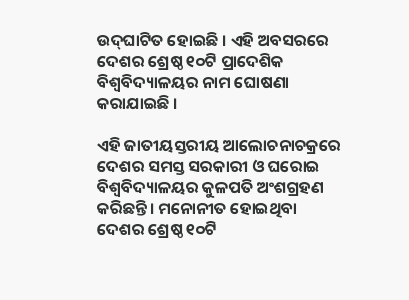ଉଦ୍‌ଘାଟିତ ହୋଇଛି । ଏହି ଅବସରରେ ଦେଶର ଶ୍ରେଷ୍ଠ ୧୦ଟି ପ୍ରାଦେଶିକ ବିଶ୍ୱବିଦ୍ୟାଳୟର ନାମ ଘୋଷଣା କରାଯାଇଛି ।

ଏହି ଜାତୀୟସ୍ତରୀୟ ଆଲୋଚନାଚକ୍ରରେ ଦେଶର ସମସ୍ତ ସରକାରୀ ଓ ଘରୋଇ ବିଶ୍ୱବିଦ୍ୟାଳୟର କୁଳପତି ଅଂଶଗ୍ରହଣ କରିଛନ୍ତି। ମନୋନୀତ ହୋଇଥିବା ଦେଶର ଶ୍ରେଷ୍ଠ ୧୦ଟି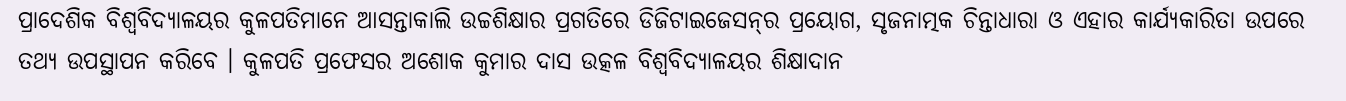ପ୍ରାଦେଶିକ ବିଶ୍ୱବିଦ୍ୟାଳୟର କୁଳପତିମାନେ ଆସନ୍ତାକାଲି ଉଚ୍ଚଶିକ୍ଷାର ପ୍ରଗତିରେ ଡିଜିଟାଇଜେସନ୍‌ର ପ୍ରୟୋଗ, ସୃଜନାତ୍ମକ ଚିନ୍ତାଧାରା ଓ ଏହାର କାର୍ଯ୍ୟକାରିତା ଉପରେ ତଥ୍ୟ ଉପସ୍ଥାପନ କରିବେ । କୁଳପତି ପ୍ରଫେସର ଅଶୋକ କୁମାର ଦାସ ଉତ୍କଳ ବିଶ୍ୱବିଦ୍ୟାଳୟର ଶିକ୍ଷାଦାନ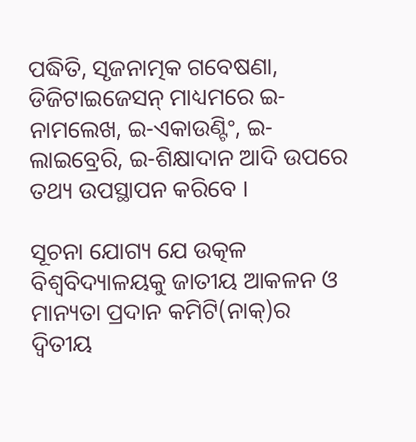ପଦ୍ଧିତି, ସୃଜନାତ୍ମକ ଗବେଷଣା, ଡିଜିଟାଇଜେସନ୍‌ ମାଧ୍ୟମରେ ଇ-ନାମଲେଖ, ଇ-ଏକାଉଣ୍ଟିଂ, ଇ-ଲାଇବ୍ରେରି, ଇ-ଶିକ୍ଷାଦାନ ଆଦି ଉପରେ ତଥ୍ୟ ଉପସ୍ଥାପନ କରିବେ ।

ସୂଚନା ଯୋଗ୍ୟ ଯେ ଉତ୍କଳ ବିଶ୍ୱବିଦ୍ୟାଳୟକୁ ଜାତୀୟ ଆକଳନ ଓ ମାନ୍ୟତା ପ୍ରଦାନ କମିଟି(ନାକ୍‌)ର ଦ୍ୱିତୀୟ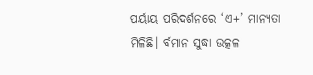ପର୍ୟାୟ ପରିଦର୍ଶନରେ ‘ଏ+’ ମାନ୍ୟତା ମିଳିଛି। ର୍ବମାନ ସୁଦ୍ଧା ଉତ୍କଳ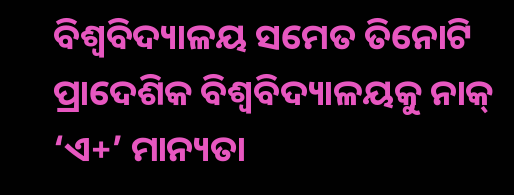ବିଶ୍ୱବିଦ୍ୟାଳୟ ସମେତ ତିନୋଟି ପ୍ରାଦେଶିକ ବିଶ୍ୱବିଦ୍ୟାଳୟକୁ ନାକ୍‌ ‘ଏ+’ ମାନ୍ୟତା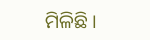ମିଳିଛି ।